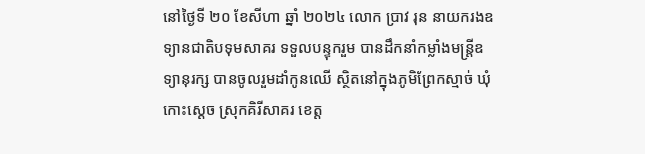នៅថ្ងៃទី ២០ ខែសីហា ឆ្នាំ ២០២៤ លោក ប្រាវ រុន នាយករងឧទ្យានជាតិបទុមសាគរ ទទួលបន្ទុករួម បានដឹកនាំកម្លាំងមន្ត្រីឧទ្យានុរក្ស បានចូលរួមដាំកូនឈើ ស្ថិតនៅក្នុងភូមិព្រែកស្មាច់ ឃុំកោះស្តេច ស្រុកគិរីសាគរ ខេត្ត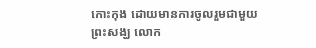កោះកុង ដោយមានការចូលរួមជាមួយព្រះសង្ឃ លោក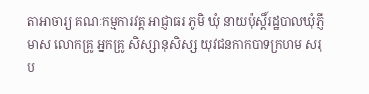តាអាចារ្យ គណៈកម្មការវត្ត អាជ្ញាធរ ភូមិ ឃុំ នាយប៉ុស្តិ៍រដ្ឋបាលឃុំភ្ញីមាស លោកគ្រូ អ្នកគ្រូ សិស្សានុសិស្ស យុវជនកាកបាទក្រហម សរុប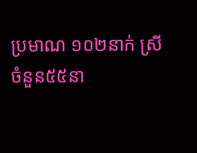ប្រមាណ ១០២នាក់ ស្រីចំនួន៥៥នា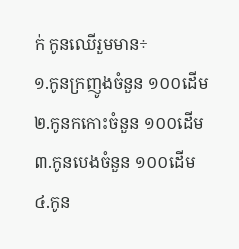ក់ កូនឈើរួមមាន÷
១.កូនក្រញូងចំនួន ១០០ដើម
២.កូនកកោះចំនួន ១០០ដើម
៣.កូនបេងចំនួន ១០០ដើម
៤.កូន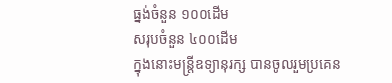ធ្នង់ចំនួន ១០០ដើម
សរុបចំនួន ៤០០ដើម
ក្នុងនោះមន្រ្តីឧទ្យានុរក្ស បានចូលរួមប្រគេន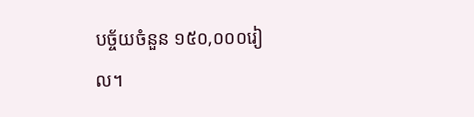បច្ច័យចំនួន ១៥០,០០០រៀល។